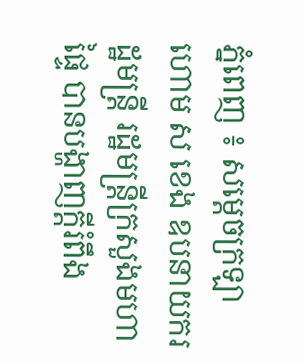ភ្នំពេញ ៖ សម្ដេចក្រឡាហោម ស ខេង ឧបនាយករដ្ឋមន្ដ្រី រដ្ឋមន្ដ្រីក្រសួងមហាផ្ទៃ បានបង្ហាញក្ដីរំពឹង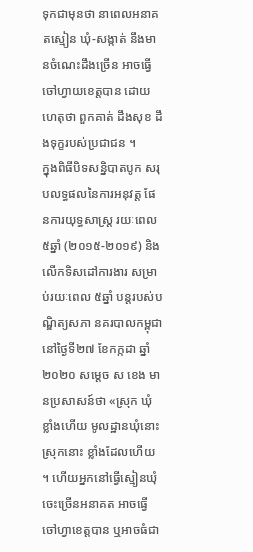ទុកជាមុនថា នាពេលអនាគតស្មៀន ឃុំ-សង្កាត់ នឹងមានចំណេះដឹងច្រើន អាចធ្វើចៅហ្វាយខេត្តបាន ដោយហេតុថា ពួកគាត់ ដឹងសុខ ដឹងទុក្ខរបស់ប្រជាជន ។
ក្នុងពិធីបិទសន្និបាតបូក សរុបលទ្ធផលនៃការអនុវត្ត ផែនការយុទ្ធសាស្រ្ត រយៈពេល ៥ឆ្នាំ (២០១៥-២០១៩) និងលើកទិសដៅការងារ សម្រាប់រយៈពេល ៥ឆ្នាំ បន្តរបស់បណ្ឌិត្យសភា នគរបាលកម្ពុជា នៅថ្ងៃទី២៧ ខែកក្កដា ឆ្នាំ២០២០ សម្ដេច ស ខេង មានប្រសាសន៍ថា «ស្រុក ឃុំ ខ្លាំងហើយ មូលដ្ឋានឃុំនោះ ស្រុកនោះ ខ្លាំងដែលហើយ ។ ហើយអ្នកនៅធ្វើស្មៀនឃុំ ចេះច្រើនអនាគត អាចធ្វើចៅហ្វាខេត្តបាន ឬអាចធំជា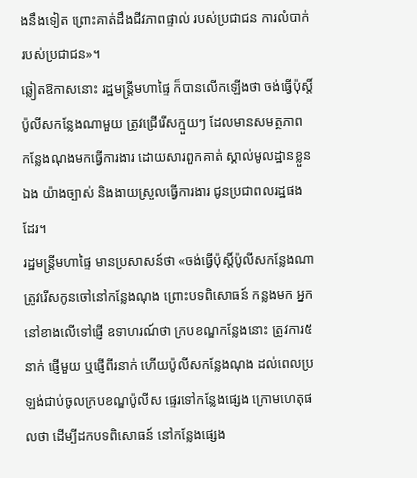ងនឹងទៀត ព្រោះគាត់ដឹងជីវភាពផ្ទាល់ របស់ប្រជាជន ការលំបាក់ របស់ប្រជាជន»។
ឆ្លៀតឱកាសនោះ រដ្ឋមន្ដ្រីមហាផ្ទៃ ក៏បានលើកឡើងថា ចង់ធ្វើប៉ុស្តិ៍ប៉ូលីសកន្លែងណាមួយ ត្រូវជ្រើរើសក្មួយៗ ដែលមានសមត្ថភាព កន្លែងណុងមកធ្វើការងារ ដោយសារពួកគាត់ ស្គាល់មូលដ្ឋានខ្លួនឯង យ៉ាងច្បាស់ និងងាយស្រួលធ្វើការងារ ជូនប្រជាពលរដ្ឋផងដែរ។
រដ្ឋមន្ដ្រីមហាផ្ទៃ មានប្រសាសន៍ថា «ចង់ធ្វើប៉ុស្តិ៍ប៉ូលីសកន្លែងណា ត្រូវរើសកូនចៅនៅកន្លែងណុង ព្រោះបទពិសោធន៍ កន្លងមក អ្នកនៅខាងលើទៅផ្ញើ ឧទាហរណ៍ថា ក្របខណ្ឌកន្លែងនោះ ត្រូវការ៥នាក់ ផ្ញើមួយ ឬផ្ញើពីរនាក់ ហើយប៉ូលីសកន្លែងណុង ដល់ពេលប្រឡង់ជាប់ចូលក្របខណ្ឌប៉ូលីស ផ្ទេរទៅកន្លែងផ្សេង ក្រោមហេតុផលថា ដើម្បីដកបទពិសោធន៍ នៅកន្លែងផ្សេង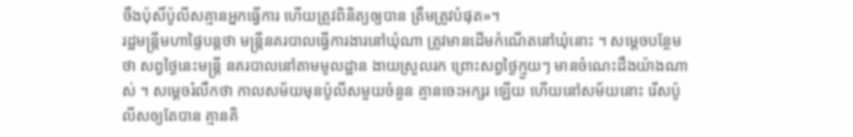ចឹងប៉ុសិ៍ប៉ូលីសគ្មានអ្នកធ្វើការ ហើយត្រូវពិនិត្យឲ្យបាន ត្រឹមត្រូវបំផុត»។
រដ្ឋមន្ដ្រីមហាផ្ទៃបន្ដថា មន្ដ្រីនគរបាលធ្វើការងារនៅឃុំណា ត្រូវមានដើមកំណើតនៅឃុំនោះ ។ សម្ដេចបន្ថែមថា សព្វថ្ងៃនេះមន្ដ្រី នគរបាលនៅតាមមូលដ្ឋាន ងាយស្រួលរក ព្រោះសព្វថ្ងៃក្មួយៗ មានចំណេះដឹងយ៉ាងណាស់ ។ សម្ដេចរំលឹកថា កាលសម័យមុនប៉ូលីសមួយចំនួន គ្មានចេះអក្សរ ឡើយ ហើយនៅសម័យនោះ រើសប៉ូលីសឲ្យតែបាន គ្មានគិ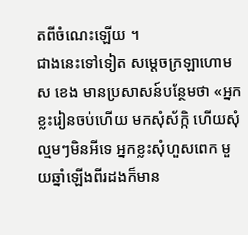តពីចំណេះឡើយ ។
ជាងនេះទៅទៀត សម្ដេចក្រឡាហោម ស ខេង មានប្រសាសន៍បន្ថែមថា «អ្នកខ្លះរៀនចប់ហើយ មកសុំស័ក្កិ ហើយសុំល្មមៗមិនអីទេ អ្នកខ្លះសុំហួសពេក មួយឆ្នាំឡើងពីរដងក៏មាន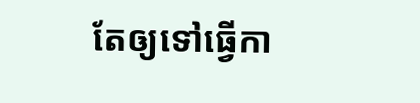តែឲ្យទៅធ្វើកា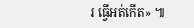រ ធ្វើអត់កើត» ៕